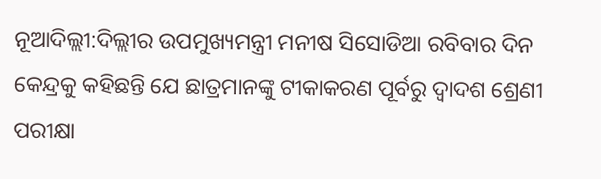ନୂଆଦିଲ୍ଲୀ:ଦିଲ୍ଲୀର ଉପମୁଖ୍ୟମନ୍ତ୍ରୀ ମନୀଷ ସିସୋଡିଆ ରବିବାର ଦିନ କେନ୍ଦ୍ରକୁ କହିଛନ୍ତି ଯେ ଛାତ୍ରମାନଙ୍କୁ ଟୀକାକରଣ ପୂର୍ବରୁ ଦ୍ୱାଦଶ ଶ୍ରେଣୀ ପରୀକ୍ଷା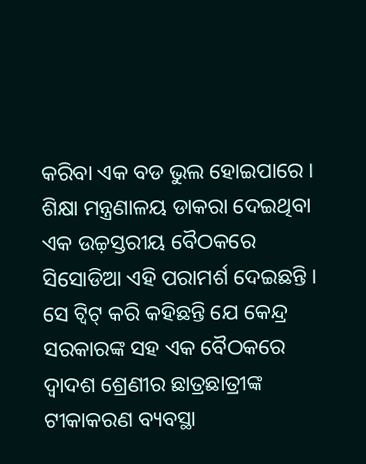କରିବା ଏକ ବଡ ଭୁଲ ହୋଇପାରେ । ଶିକ୍ଷା ମନ୍ତ୍ରଣାଳୟ ଡାକରା ଦେଇଥିବା ଏକ ଉଚ୍ଚ଼ସ୍ତରୀୟ ବୈଠକରେ ସିସୋଡିଆ ଏହି ପରାମର୍ଶ ଦେଇଛନ୍ତି ।
ସେ ଟ୍ୱିଟ୍ କରି କହିଛନ୍ତି ଯେ କେନ୍ଦ୍ର ସରକାରଙ୍କ ସହ ଏକ ବୈଠକରେ ଦ୍ୱାଦଶ ଶ୍ରେଣୀର ଛାତ୍ରଛାତ୍ରୀଙ୍କ ଟୀକାକରଣ ବ୍ୟବସ୍ଥା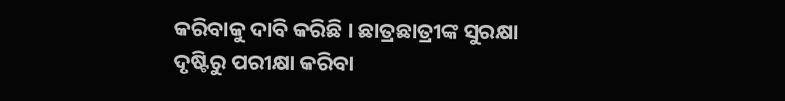କରିବାକୁ ଦାବି କରିଛି । ଛାତ୍ରଛାତ୍ରୀଙ୍କ ସୁରକ୍ଷା ଦୃଷ୍ଟିରୁ ପରୀକ୍ଷା କରିବା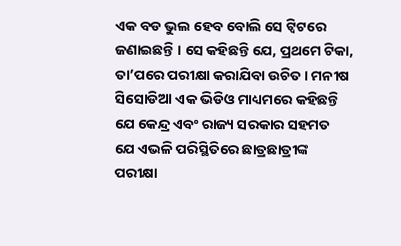ଏକ ବଡ ଭୁଲ ହେବ ବୋଲି ସେ ଟ୍ୱିଟରେ ଜଣାଇଛନ୍ତି । ସେ କହିଛନ୍ତି ଯେ, ପ୍ରଥମେ ଟିକା, ତା’ପରେ ପରୀକ୍ଷା କରାଯିବା ଉଚିତ । ମନୀଷ ସିସୋଡିଆ ଏକ ଭିଡିଓ ମାଧ୍ୟମରେ କହିଛନ୍ତି ଯେ କେନ୍ଦ୍ର ଏବଂ ରାଜ୍ୟ ସରକାର ସହମତ ଯେ ଏଭଳି ପରିସ୍ଥିତିରେ ଛାତ୍ରଛାତ୍ରୀଙ୍କ ପରୀକ୍ଷା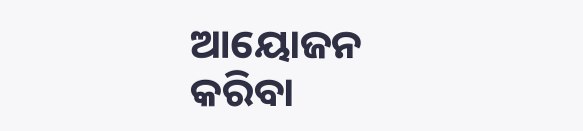ଆୟୋଜନ କରିବା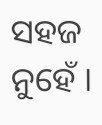ସହଜ ନୁହେଁ ।